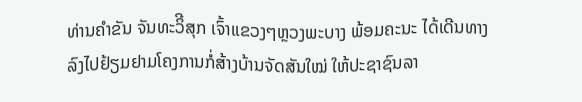ທ່ານຄຳຂັນ ຈັນທະວິີສຸກ ເຈົ້າແຂວງໆຫຼວງພະບາງ ພ້ອມຄະນະ ໄດ້ເດີນທາງ ລົງໄປຢ້ຽມຢາມໂຄງການກໍ່ສ້າງບ້ານຈັດສັນໃໝ່ ໃຫ້ປະຊາຊົນລາ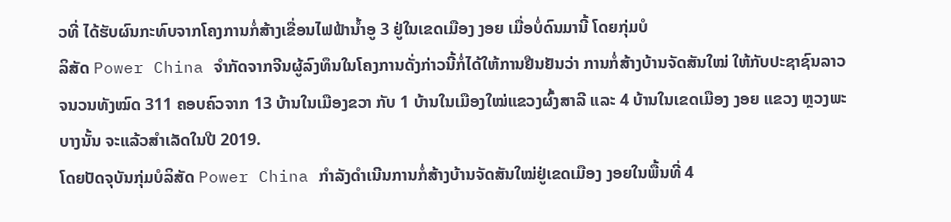ວທີ່ ໄດ້ຮັບຜົນກະທົບຈາກໂຄງການກໍ່ສ້າງເຂື່ອນໄຟຟ້ານໍ້າອູ 3 ຢູ່ໃນເຂດເມືອງ ງອຍ ເມື່ອບໍ່ດົນມານີ້ ໂດຍກຸ່ມບໍ
ລິສັດ Power China ຈຳກັດຈາກຈີນຜູ້ລົງທຶນໃນໂຄງການດັ່ງກ່າວນີ້ກໍ່ໄດ້ໃຫ້ການຢືນຢັນວ່າ ການກໍ່ສ້າງບ້ານຈັດສັນໃໝ່ ໃຫ້ກັບປະຊາຊົນລາວຈນວນທັງໝົດ 311 ຄອບຄົວຈາກ 13 ບ້ານໃນເມືອງຂວາ ກັບ 1 ບ້ານໃນເມືອງໃໝ່ແຂວງຜົ້ງສາລີ ແລະ 4 ບ້ານໃນເຂດເມືອງ ງອຍ ແຂວງ ຫຼວງພະບາງນັ້ນ ຈະແລ້ວສຳເລັດໃນປີ 2019.
ໂດຍປັດຈຸບັນກຸ່ມບໍລິສັດ Power China ກຳລັງດຳເນີນການກໍ່ສ້າງບ້ານຈັດສັນໃໝ່ຢູ່ເຂດເມືອງ ງອຍໃນພື້ນທີ່ 4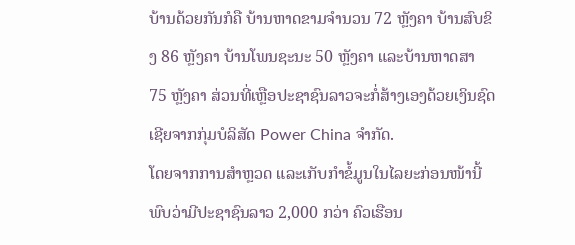ບ້ານດ້ວຍກັນກໍຄື ບ້ານຫາດຂາມຈຳນວນ 72 ຫຼັງຄາ ບ້ານສົບຂິງ 86 ຫຼັງຄາ ບ້ານໂພນຊະນະ 50 ຫຼັງຄາ ແລະບ້ານຫາດສາ 75 ຫຼັງຄາ ສ່ວນທີ່ເຫຼືອປະຊາຊົນລາວຈະກໍ່ສ້າງເອງດ້ວຍເງິນຊົດເຊີຍຈາກກຸ່ມບໍລິສັດ Power China ຈຳກັດ.
ໂດຍຈາກການສຳຫຼວດ ແລະເກັບກໍາຂໍ້ມູນໃນໄລຍະກ່ອນໜ້ານີ້ ພົບວ່າມີປະຊາຊົນລາວ 2,000 ກວ່າ ຄົວເຮືອນ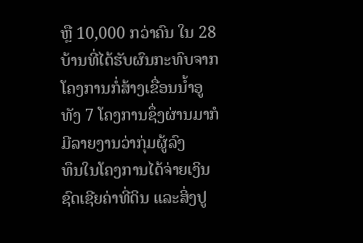ຫຼື 10,000 ກວ່າຄົນ ໃນ 28 ບ້ານທີ່ໄດ້ຮັບຜົນກະທົບຈາກໂຄງການກໍ່ສ້າງເຂື່ອນນໍ້າອູ ທັງ 7 ໂຄງການຊຶ່ງຜ່ານມາກໍມີລາຍງານວ່າກຸ່ມຜູ້ລົງ
ທຶນໃນໂຄງການໄດ້ຈ່າຍເງິນຊົດເຊີຍຄ່າທີ່ດິນ ແລະສິ່ງປູ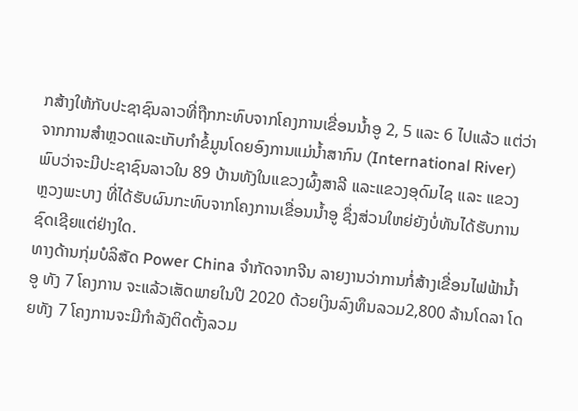ກສ້າງໃຫ້ກັບປະຊາຊົນລາວທີ່ຖືກກະທົບຈາກໂຄງການເຂື່ອນນໍ້າອູ 2, 5 ແລະ 6 ໄປແລ້ວ ແຕ່ວ່າຈາກການສຳຫຼວດແລະເກັບກໍາຂໍ້ມູນໂດຍອົງການແມ່ນໍ້າສາກົນ (International River) ພົບວ່າຈະມີປະຊາຊົນລາວໃນ 89 ບ້ານທັງໃນແຂວງຜົ້ງສາລີ ແລະແຂວງອຸດົມໄຊ ແລະ ແຂວງ ຫຼວງພະບາງ ທີ່ໄດ້ຮັບຜົນກະທົບຈາກໂຄງການເຂື່ອນນໍ້າອູ ຊຶ່ງສ່ວນໃຫຍ່ຍັງບໍ່ທັນໄດ້ຮັບການຊົດເຊີຍແຕ່ຢ່າງໃດ.
ທາງດ້ານກຸ່ມບໍລິສັດ Power China ຈຳກັດຈາກຈີນ ລາຍງານວ່າການກໍ່ສ້າງເຂື່ອນໄຟຟ້ານໍ້າອູ ທັງ 7 ໂຄງການ ຈະແລ້ວເສັດພາຍໃນປີ 2020 ດ້ວຍເງິນລົງທຶນລວມ2,800 ລ້ານໂດລາ ໂດຍທັງ 7 ໂຄງການຈະມີກຳລັງຕິດຕັ້ງລວມ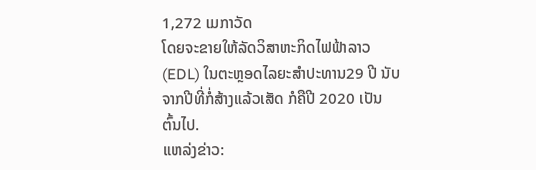1,272 ເມກາວັດ
ໂດຍຈະຂາຍໃຫ້ລັດວິສາຫະກິດໄຟຟ້າລາວ (EDL) ໃນຕະຫຼອດໄລຍະສຳປະທານ29 ປີ ນັບຈາກປີທີ່ກໍ່ສ້າງແລ້ວເສັດ ກໍຄືປີ 2020 ເປັນຕົ້ນໄປ.
ແຫລ່ງຂ່າວ: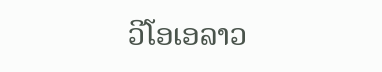ວີໂອເອລາວ